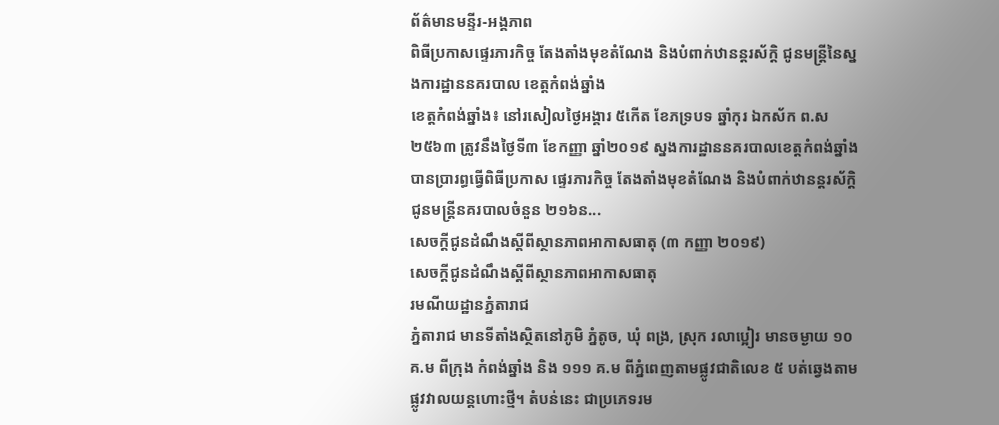ព័ត៌មានមន្ទីរ-អង្គភាព
ពិធីប្រកាសផ្ទេរភារកិច្ច តែងតាំងមុខតំណែង និងបំពាក់ឋានន្តរស័ក្តិ ជូនមន្រ្តីនៃស្នងការដ្ឋាននគរបាល ខេត្តកំពង់ឆ្នាំង
ខេត្តកំពង់ឆ្នាំង៖ នៅរសៀលថ្ងៃអង្គារ ៥កើត ខែភទ្របទ ឆ្នាំកុរ ឯកស័ក ព.ស ២៥៦៣ ត្រូវនឹងថ្ងៃទី៣ ខែកញ្ញា ឆ្នាំ២០១៩ ស្នងការដ្ឋាននគរបាលខេត្តកំពង់ឆ្នាំង បានប្រារព្ធធ្វើពិធីប្រកាស ផ្ទេរភារកិច្ច តែងតាំងមុខតំណែង និងបំពាក់ឋានន្តរស័ក្តិ ជូនមន្រ្តីនគរបាលចំនួន ២១៦ន...
សេចក្ដីជូនដំណឹងស្ដីពីស្ថានភាពអាកាសធាតុ (៣ កញ្ញា ២០១៩)
សេចក្ដីជូនដំណឹងស្ដីពីស្ថានភាពអាកាសធាតុ
រមណីយដ្ឋានភ្នំតារាជ
ភ្នំតារាជ មានទីតាំងស្ថិតនៅភូមិ ភ្នំតូច, ឃុំ ពង្រ, ស្រុក រលាប្អៀរ មានចម្ងាយ ១០ គ.ម ពីក្រុង កំពង់ឆ្នាំង និង ១១១ គ.ម ពីភ្នំពេញតាមផ្លូវជាតិលេខ ៥ បត់ឆ្វេងតាមផ្លូវវាលយន្តហោះថ្មី។ តំបន់នេះ ជាប្រភេទរម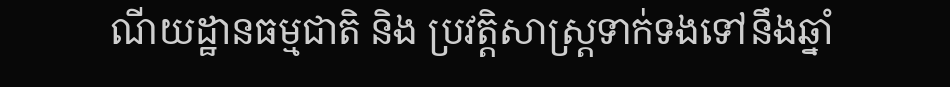ណីយដ្ឋានធម្មជាតិ និង ប្រវត្តិសាស្ត្រទាក់ទងទៅនឹងឆ្នាំ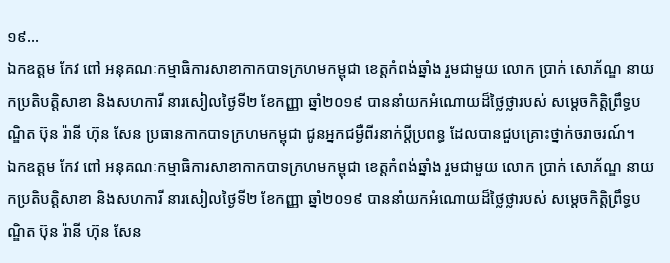១៩...
ឯកឧត្ដម កែវ ពៅ អនុគណៈកម្មាធិការសាខាកាកបាទក្រហមកម្ពុជា ខេត្តកំពង់ឆ្នាំង រួមជាមួយ លោក ប្រាក់ សោភ័ណ្ឌ នាយកប្រតិបត្តិសាខា និងសហការី នារសៀលថ្ងៃទី២ ខែកញ្ញា ឆ្នាំ២០១៩ បាននាំយកអំណោយដ៏ថ្លៃថ្លារបស់ សម្ដេចកិត្តិព្រឹទ្ធបណ្ឌិត ប៊ុន រ៉ានី ហ៊ុន សែន ប្រធានកាកបាទក្រហមកម្ពុជា ជូនអ្នកជម្ងឺពីរនាក់ប្ដីប្រពន្ធ ដែលបានជួបគ្រោះថ្នាក់ចរាចរណ៍។
ឯកឧត្ដម កែវ ពៅ អនុគណៈកម្មាធិការសាខាកាកបាទក្រហមកម្ពុជា ខេត្តកំពង់ឆ្នាំង រួមជាមួយ លោក ប្រាក់ សោភ័ណ្ឌ នាយកប្រតិបត្តិសាខា និងសហការី នារសៀលថ្ងៃទី២ ខែកញ្ញា ឆ្នាំ២០១៩ បាននាំយកអំណោយដ៏ថ្លៃថ្លារបស់ សម្ដេចកិត្តិព្រឹទ្ធបណ្ឌិត ប៊ុន រ៉ានី ហ៊ុន សែន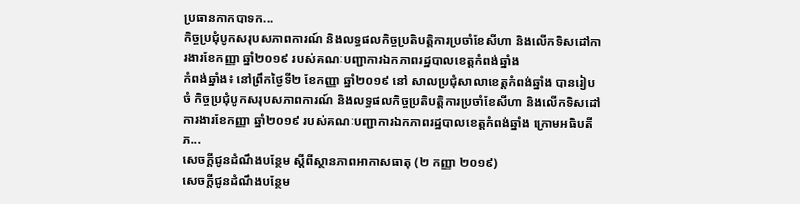ប្រធានកាកបាទក...
កិច្ចប្រជុំបូកសរុបសភាពការណ៍ និងលទ្ធផលកិច្ចប្រតិបត្តិការប្រចាំខែសីហា និងលើកទិសដៅការងារខែកញ្ញា ឆ្នាំ២០១៩ របស់គណៈបញ្ជាការឯកភាពរដ្ឋបាលខេត្តកំពង់ឆ្នាំង
កំពង់ឆ្នាំង៖ នៅព្រឹកថ្ងៃទី២ ខែកញ្ញា ឆ្នាំ២០១៩ នៅ សាលប្រជុំសាលាខេត្តកំពង់ឆ្នាំង បានរៀបចំ កិច្ចប្រជុំបូកសរុបសភាពការណ៍ និងលទ្ធផលកិច្ចប្រតិបត្តិការប្រចាំខែសីហា និងលើកទិសដៅការងារខែកញ្ញា ឆ្នាំ២០១៩ របស់គណៈបញ្ជាការឯកភាពរដ្ឋបាលខេត្តកំពង់ឆ្នាំង ក្រោមអធិបតីភ...
សេចក្ដីជូនដំណឹងបន្ថែម ស្ដីពីស្ថានភាពអាកាសធាតុ (២ កញ្ញា ២០១៩)
សេចក្ដីជូនដំណឹងបន្ថែម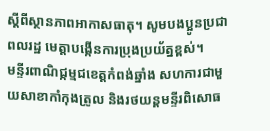ស្ដីពីស្ថានភាពអាកាសធាតុ។ សូមបងប្អូនប្រជាពលរដ្ឋ មេត្តាបង្កើនការប្រុងប្រយ័ត្នខ្ពស់។
មន្ទីរពាណិជ្កម្មជខេត្តកំពង់ឆ្នាំង សហការជាមួយសាខាកាំកុងត្រូល និងរថយន្តមន្ទីរពិសោធ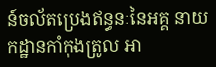ន៍ចល័តប្រេងឥន្ធនៈនៃអគ្គ នាយកដ្ឋានកាំកុងត្រូល អា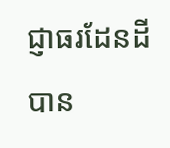ជ្ញាធរដែនដី បាន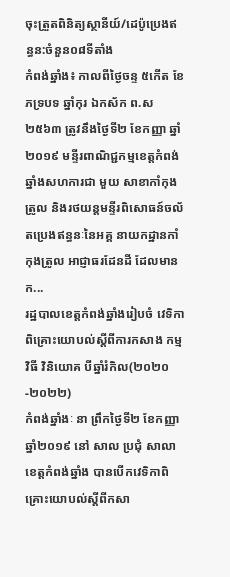ចុះត្រួតពិនិត្យស្ថានីយ៍/ដេប៉ូប្រេងឥន្ធន:ចំនួន០៨ទីតាំង
កំពង់ឆ្នាំង៖ កាលពីថ្ងៃចន្ទ ៥កើត ខែភទ្របទ ឆ្នាំកុរ ឯកស័ក ព.ស ២៥៦៣ ត្រូវនឹងថ្ងៃទី២ ខែកញ្ញា ឆ្នាំ២០១៩ មន្ទីរពាណិជ្ជកម្មខេត្តកំពង់ឆ្នាំងសហការជា មួយ សាខាកាំកុង ត្រូល និងរថយន្តមន្ទីរពិសោធន៍ចល័តប្រេងឥន្ធនៈនៃអគ្គ នាយកដ្ឋានកាំកុងត្រូល អាជ្ញាធរដែនដី ដែលមានក...
រដ្ឋបាលខេត្តកំពង់ឆ្នាំងរៀបចំ វេទិកាពិគ្រោះយោបល់ស្តីពីការកសាង កម្មវិធី វិនិយោគ បីឆ្នាំរំកិល(២០២០-២០២២)
កំពង់ឆ្នាំងៈ នា ព្រឹកថ្ងៃទី២ ខែកញ្ញា ឆ្នាំ២០១៩ នៅ សាល ប្រជុំ សាលាខេត្តកំពង់ឆ្នាំង បានបើកវេទិកាពិគ្រោះយោបល់ស្តីពីកសា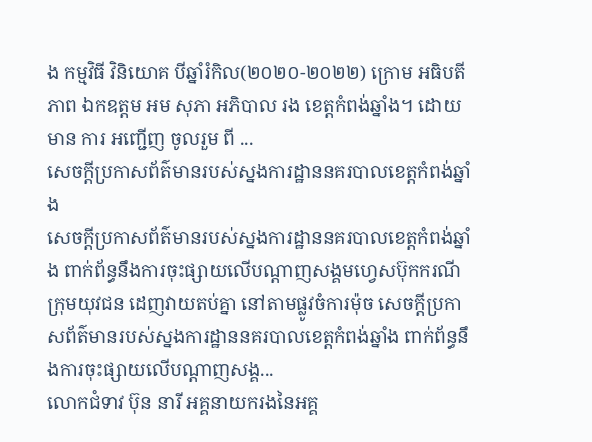ង កម្មវិធី វិនិយោគ បីឆ្នាំរំកិល(២០២០-២០២២) ក្រោម អធិបតីភាព ឯកឧត្តម អម សុភា អភិបាល រង ខេត្តកំពង់ឆ្នាំង។ ដោយ មាន ការ អញ្ជើញ ចូលរួម ពី ...
សេចក្ដីប្រកាសព័ត៌មានរបស់ស្នងការដ្ឋាននគរបាលខេត្តកំពង់ឆ្នាំង
សេចក្ដីប្រកាសព័ត៌មានរបស់ស្នងការដ្ឋាននគរបាលខេត្តកំពង់ឆ្នាំង ពាក់ព័ន្ធនឹងការចុះផ្សាយលើបណ្ដាញសង្គមហ្វេសប៊ុកករណីក្រុមយុវជន ដេញវាយតប់គ្នា នៅតាមផ្លូវចំការម៉ុច សេចក្ដីប្រកាសព័ត៌មានរបស់ស្នងការដ្ឋាននគរបាលខេត្តកំពង់ឆ្នាំង ពាក់ព័ន្ធនឹងការចុះផ្សាយលើបណ្ដាញសង្គ...
លោកជំទាវ ប៊ុន នារី អគ្គនាយករងនៃអគ្គ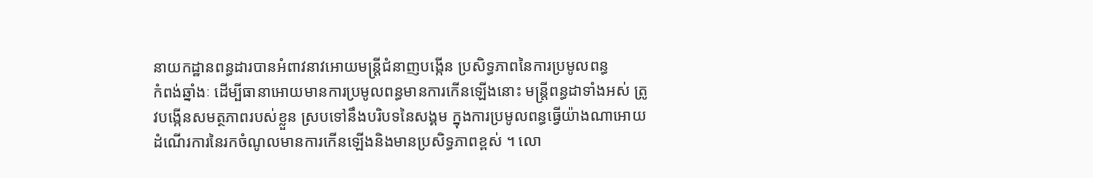នាយកដ្ឋានពន្ធដារបានអំពាវនាវអោយមន្រ្តីជំនាញបង្កើន ប្រសិទ្ធភាពនៃការប្រមូលពន្ធ
កំពង់ឆ្នាំងៈ ដើម្បីធានាអោយមានការប្រមូលពន្ធមានការកើនឡើងនោះ មន្រ្តីពន្ធដាទាំងអស់ ត្រូវបង្កើនសមត្ថភាពរបស់ខ្លួន ស្របទៅនឹងបរិបទនៃសង្គម ក្នុងការប្រមូលពន្ធធ្វើយ៉ាងណាអោយដំណើរការនៃរកចំណូលមានការកើនឡើងនិងមានប្រសិទ្ធភាពខ្ពស់ ។ លោ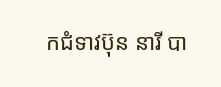កជំទាវប៊ុន នារី បា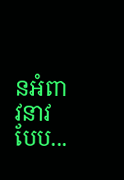នអំពាវនាវបែប...